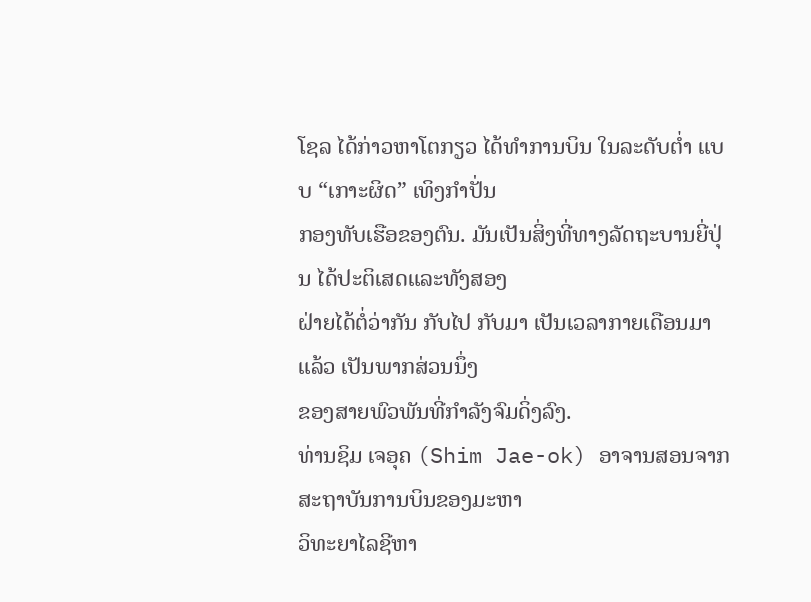ໂຊລ ໄດ້ກ່າວຫາໂຕກຽວ ໄດ້ທຳການບິນ ໃນລະດັບຕ່ຳ ແບບ “ເກາະຜິດ” ເທິງກຳປັ່ນ
ກອງທັບເຮືອຂອງຕົນ. ມັນເປັນສິ່ງທີ່ທາງລັດຖະບານຍີ່ປຸ່ນ ໄດ້ປະຕິເສດແລະທັງສອງ
ຝ່າຍໄດ້ຕໍ່ວ່າກັນ ກັບໄປ ກັບມາ ເປັນເວລາກາຍເດືອນມາແລ້ວ ເປັນພາກສ່ວນນຶ່ງ
ຂອງສາຍພົວພັນທີ່ກຳລັງຈົມດິ່ງລົງ.
ທ່ານຊິມ ເຈອຸຄ (Shim Jae-ok) ອາຈານສອນຈາກສະຖາບັນການບິນຂອງມະຫາ
ວິທະຍາໄລຊີຫາ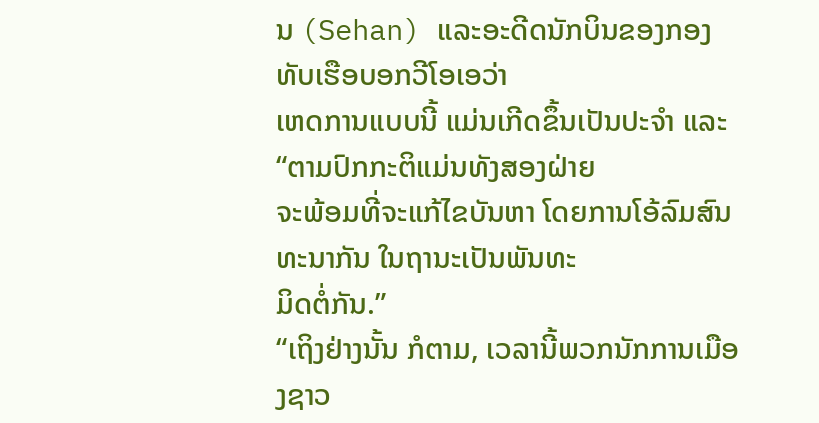ນ (Sehan) ແລະອະດີດນັກບິນຂອງກອງທັບເຮືອບອກວີໂອເອວ່າ
ເຫດການແບບນີ້ ແມ່ນເກີດຂຶ້ນເປັນປະຈຳ ແລະ “ຕາມປົກກະຕິແມ່ນທັງສອງຝ່າຍ
ຈະພ້ອມທີ່ຈະແກ້ໄຂບັນຫາ ໂດຍການໂອ້ລົມສົນທະນາກັນ ໃນຖານະເປັນພັນທະ
ມິດຕໍ່ກັນ.”
“ເຖິງຢ່າງນັ້ນ ກໍຕາມ, ເວລານີ້ພວກນັກການເມືອງຊາວ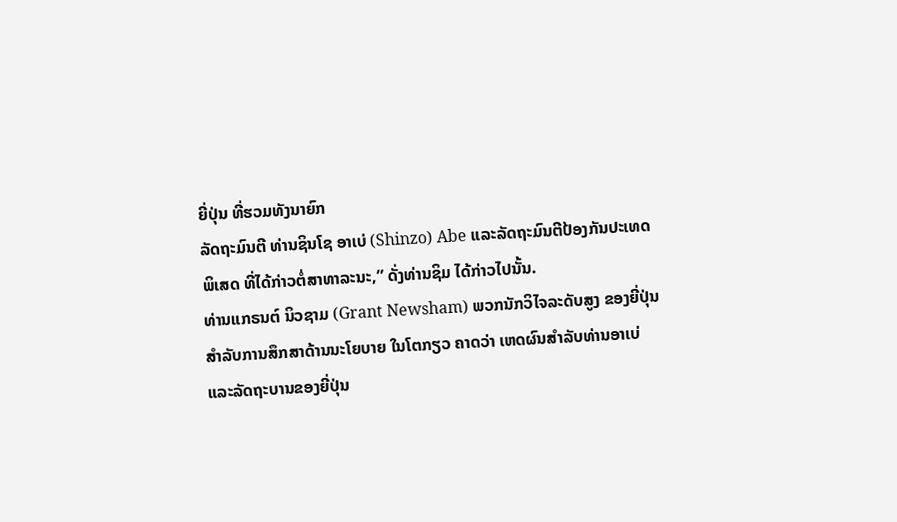ຍີ່ປຸ່ນ ທີ່ຮວມທັງນາຍົກ
ລັດຖະມົນຕີ ທ່ານຊິນໂຊ ອາເບ່ (Shinzo) Abe ແລະລັດຖະມົນຕີປ້ອງກັນປະເທດ
ພິເສດ ທີ່ໄດ້ກ່າວຕໍ່ສາທາລະນະ,” ດັ່ງທ່ານຊິມ ໄດ້ກ່າວໄປນັ້ນ.
ທ່ານແກຣນຕ໌ ນິວຊາມ (Grant Newsham) ພວກນັກວິໄຈລະດັບສູງ ຂອງຍີ່ປຸ່ນ
ສຳລັບການສຶກສາດ້ານນະໂຍບາຍ ໃນໂຕກຽວ ຄາດວ່າ ເຫດຜົນສຳລັບທ່ານອາເບ່
ແລະລັດຖະບານຂອງຍີ່ປຸ່ນ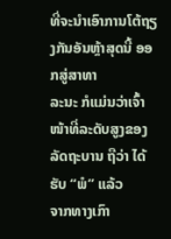ທີ່ຈະນຳເອົາການໂຕ້ຖຽງກັນອັນຫຼ້າສຸດນີ້ ອອກສູ່ສາທາ
ລະນະ ກໍແມ່ນວ່າເຈົ້າໜ້າທີ່ລະດັບສູງຂອງລັດຖະບານ ຖືວ່າ ໄດ້ຮັບ “ພໍ” ແລ້ວ
ຈາກທາງເກົາ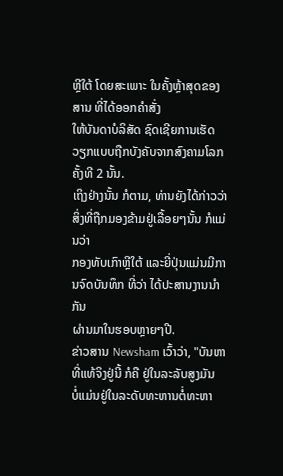ຫຼີໃຕ້ ໂດຍສະເພາະ ໃນຄັ້ງຫຼ້າສຸດຂອງສານ ທີ່ໄດ້ອອກຄຳສັ່ງ
ໃຫ້ບັນດາບໍລິສັດ ຊົດເຊີຍການເຮັດວຽກແບບຖືກບັງຄັບຈາກສົງຄາມໂລກຄັ້ງທີ 2 ນັ້ນ.
ເຖິງຢ່າງນັ້ນ ກໍຕາມ, ທ່ານຍັງໄດ້ກ່າວວ່າ ສິ່ງທີ່ຖືກມອງຂ້າມຢູ່ເລື້ອຍໆນັ້ນ ກໍແມ່ນວ່າ
ກອງທັບເກົາຫຼີໃຕ້ ແລະຍີ່ປຸ່ນແມ່ນມີການຈົດບັນທຶກ ທີ່ວ່າ ໄດ້ປະສານງານນຳກັນ
ຜ່ານມາໃນຮອບຫຼາຍໆປີ.
ຂ່າວສານ Newsham ເວົ້າວ່າ, "ບັນຫາທີ່ແທ້ຈິງຢູ່ນີ້ ກໍຄື ຢູ່ໃນລະລັບສູງມັນ
ບໍ່ແມ່ນຢູ່ໃນລະດັບທະຫານຕໍ່ທະຫາ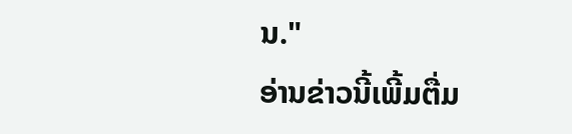ນ."
ອ່ານຂ່າວນີ້ເພີ້ມຕື່ມ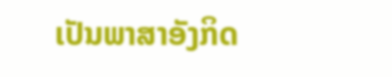ເປັນພາສາອັງກິດ